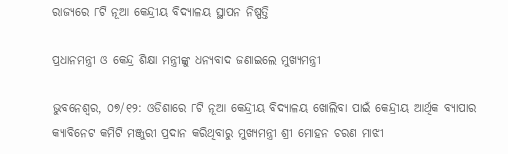ରାଜ୍ୟରେ ୮ଟି ନୂଆ କେନ୍ଦ୍ରୀୟ ବିଦ୍ୟାଳୟ ସ୍ଥାପନ ନିଷ୍ପତ୍ତି

ପ୍ରଧାନମନ୍ତ୍ରୀ ଓ କେନ୍ଦ୍ର ଶିକ୍ଷା ମନ୍ତ୍ରୀଙ୍କୁ ଧନ୍ୟବାଦ ଜଣାଇଲେ ମୁଖ୍ୟମନ୍ତ୍ରୀ

ଭୁବନେଶ୍ବର, ୦୭/୧୨: ଓଡିଶାରେ ୮ଟି ନୂଆ କେନ୍ଦ୍ରୀୟ ବିଦ୍ୟାଳୟ ଖୋଲିବା ପାଇଁ କେନ୍ଦ୍ରୀୟ ଆର୍ଥିକ ବ୍ୟାପାର କ୍ୟାବିନେଟ କମିଟି ମଞ୍ଜୁରୀ ପ୍ରଦାନ କରିଥିବାରୁ ମୁଖ୍ୟମନ୍ତ୍ରୀ ଶ୍ରୀ ମୋହନ ଚରଣ ମାଝୀ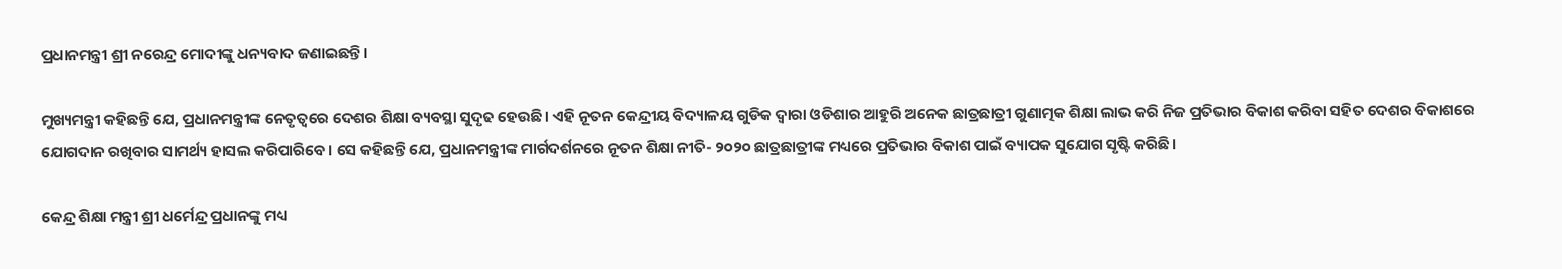ପ୍ରଧାନମନ୍ତ୍ରୀ ଶ୍ରୀ ନରେନ୍ଦ୍ର ମୋଦୀଙ୍କୁ ଧନ୍ୟବାଦ ଜଣାଇଛନ୍ତି।

ମୁଖ୍ୟମନ୍ତ୍ରୀ କହିଛନ୍ତି ଯେ, ପ୍ରଧାନମନ୍ତ୍ରୀଙ୍କ ନେତୃତ୍ୱରେ ଦେଶର ଶିକ୍ଷା ବ୍ୟବସ୍ଥା ସୁଦୃଢ ହେଉଛି। ଏହି ନୂତନ କେନ୍ଦ୍ରୀୟ ବିଦ୍ୟାଳୟ ଗୁଡିକ ଦ୍ୱାରା ଓଡିଶାର ଆହୁରି ଅନେକ ଛାତ୍ରଛାତ୍ରୀ ଗୁଣାତ୍ମକ ଶିକ୍ଷା ଲାଭ କରି ନିଜ ପ୍ରତିଭାର ବିକାଶ କରିବା ସହିତ ଦେଶର ବିକାଶରେ ଯୋଗଦାନ ରଖିବାର ସାମର୍ଥ୍ୟ ହାସଲ କରିପାରିବେ। ସେ କହିଛନ୍ତି ଯେ, ପ୍ରଧାନମନ୍ତ୍ରୀଙ୍କ ମାର୍ଗଦର୍ଶନରେ ନୂତନ ଶିକ୍ଷା ନୀତି- ୨୦୨୦ ଛାତ୍ରଛାତ୍ରୀଙ୍କ ମଧ୍ୟରେ ପ୍ରତିଭାର ବିକାଶ ପାଇଁ ବ୍ୟାପକ ସୁଯୋଗ ସୃଷ୍ଟି କରିଛି।

କେନ୍ଦ୍ର ଶିକ୍ଷା ମନ୍ତ୍ରୀ ଶ୍ରୀ ଧର୍ମେନ୍ଦ୍ର ପ୍ରଧାନଙ୍କୁ ମଧ୍ୟ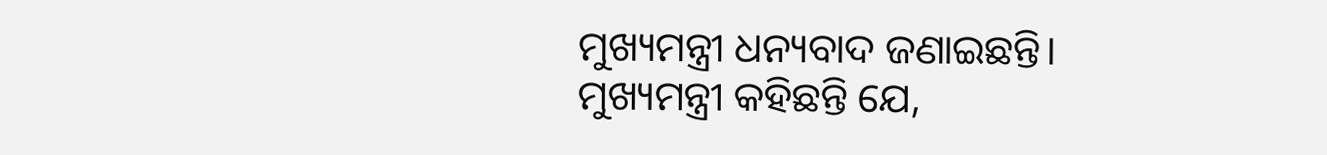ମୁଖ୍ୟମନ୍ତ୍ରୀ ଧନ୍ୟବାଦ ଜଣାଇଛନ୍ତି। ମୁଖ୍ୟମନ୍ତ୍ରୀ କହିଛନ୍ତି ଯେ,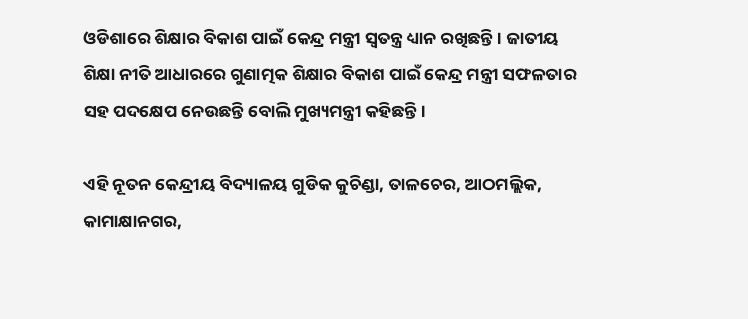ଓଡିଶାରେ ଶିକ୍ଷାର ବିକାଶ ପାଇଁ କେନ୍ଦ୍ର ମନ୍ତ୍ରୀ ସ୍ୱତନ୍ତ୍ର ଧ୍ୟାନ ରଖିଛନ୍ତି। ଜାତୀୟ ଶିକ୍ଷା ନୀତି ଆଧାରରେ ଗୁଣାତ୍ମକ ଶିକ୍ଷାର ବିକାଶ ପାଇଁ କେନ୍ଦ୍ର ମନ୍ତ୍ରୀ ସଫଳତାର ସହ ପଦକ୍ଷେପ ନେଉଛନ୍ତି ବୋଲି ମୁଖ୍ୟମନ୍ତ୍ରୀ କହିଛନ୍ତି।

ଏହି ନୂତନ କେନ୍ଦ୍ରୀୟ ବିଦ୍ୟାଳୟ ଗୁଡିକ କୁଚିଣ୍ଡା, ତାଳଚେର, ଆଠମଲ୍ଲିକ, କାମାକ୍ଷାନଗର,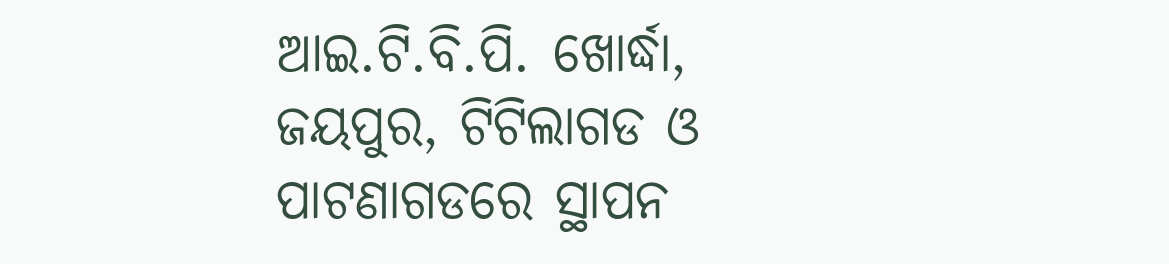ଆଇ.ଟି.ବି.ପି. ଖୋର୍ଦ୍ଧା, ଜୟପୁର, ଟିଟିଲାଗଡ ଓ ପାଟଣାଗଡରେ ସ୍ଥାପନ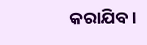କରାଯିବ।